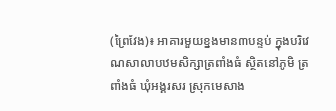(ព្រៃវែង)៖ អាគារមួយខ្នងមាន៣បន្ទប់ ក្នុងបរិវេណសាលាបឋមសិក្សាត្រពាំងធំ ស្ថិតនៅភូមិ ត្រពាំងធំ ឃុំអង្គរសរ ស្រុកមេសាង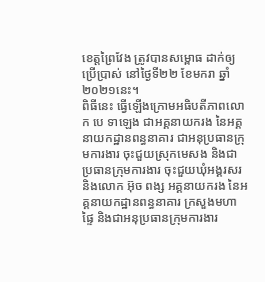ខេត្តព្រៃវែង ត្រូវបានសម្ពោធ ដាក់ឲ្យប្រើប្រាស់ នៅថ្ងៃទី២២ ខែមករា ឆ្នាំ២០២១នេះ។
ពិធីនេះ ធ្វើឡើងក្រោមអធិបតីភាពលោក បេ ទាឡេង ជាអគ្គនាយករង នៃអគ្គនាយកដ្ឋានពន្ធនាគារ ជាអនុប្រធានក្រុមការងារ ចុះជួយស្រុកមេសង និងជាប្រធានក្រុមការងារ ចុះជួយឃុំអង្គរសរ និងលោក អ៊ុច ពង្ស អគ្គនាយករង នៃអគ្គនាយកដ្ឋានពន្ធនាគារ ក្រសួងមហាផ្ទៃ និងជាអនុប្រធានក្រុមការងារ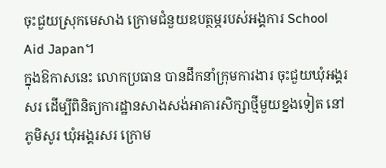ចុះជួយស្រុកមេសាង ក្រោមជំនួយឧបត្ថម្ភរបស់អង្គការ School Aid Japan។
ក្នុងឱកាសនេះ លោកប្រធាន បានដឹកនាំក្រុមការងារ ចុះជួយឃុំអង្គរសរ ដើម្បីពិនិត្យការដ្ឋានសាងសង់អាគារសិក្សាថ្មីមួយខ្នងទៀត នៅភូមិសូរ ឃុំអង្គរសរ ក្រោម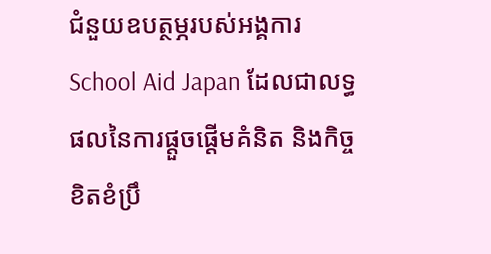ជំនួយឧបត្ថម្ភរបស់អង្គការ School Aid Japan ដែលជាលទ្ធផលនៃការផ្តួចផ្តើមគំនិត និងកិច្ចខិតខំប្រឹ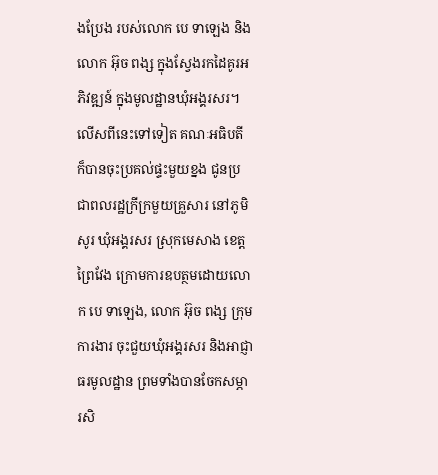ងប្រែង របស់លោក បេ ទាឡេង និងលោក អ៊ុច ពង្ស ក្នុងស្វែងរកដៃគូរអភិវឌ្ឍន៍ ក្នុងមូលដ្ឋានឃុំអង្គរសរ។
លើសពីនេះទៅទៀត គណៈអធិបតី ក៏បានចុះប្រគល់ផ្ទះមួយខ្នង ជូនប្រជាពលរដ្ឋក្រីក្រមួយគ្រួសារ នៅភូមិសូរ ឃុំអង្គរសរ ស្រុកមេសាង ខេត្តព្រៃវែង ក្រោមការឧបត្ថមដោយលោក បេ ទាឡេង, លោក អ៊ុច ពង្ស ក្រុមការងារ ចុះជួយឃុំអង្គរសរ និងអាជ្ញាធរមូលដ្ឋាន ព្រមទាំងបានចែកសម្ភារសិ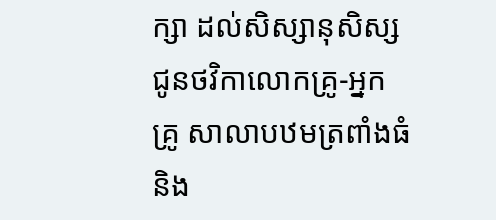ក្សា ដល់សិស្សានុសិស្ស ជូនថវិកាលោកគ្រូ-អ្នកគ្រូ សាលាបឋមត្រពាំងធំ និង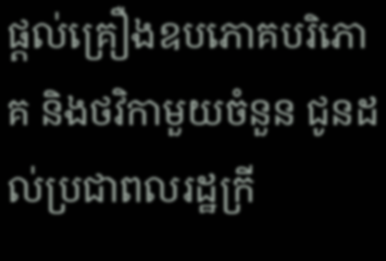ផ្តល់គ្រឿងឧបភោគបរិភោគ និងថវិកាមួយចំនួន ជូនដល់ប្រជាពលរដ្ឋក្រី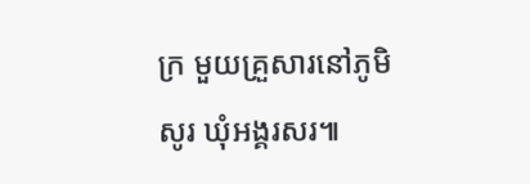ក្រ មួយគ្រួសារនៅភូមិសូរ ឃុំអង្គរសរ៕